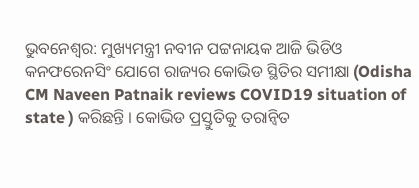ଭୁବନେଶ୍ବର: ମୁଖ୍ୟମନ୍ତ୍ରୀ ନବୀନ ପଟ୍ଟନାୟକ ଆଜି ଭିଡିଓ କନଫରେନସିଂ ଯୋଗେ ରାଜ୍ୟର କୋଭିଡ ସ୍ଥିତିର ସମୀକ୍ଷା (Odisha CM Naveen Patnaik reviews COVID19 situation of state ) କରିଛନ୍ତି । କୋଭିଡ ପ୍ରସ୍ତୁତିକୁ ତରାନ୍ବିତ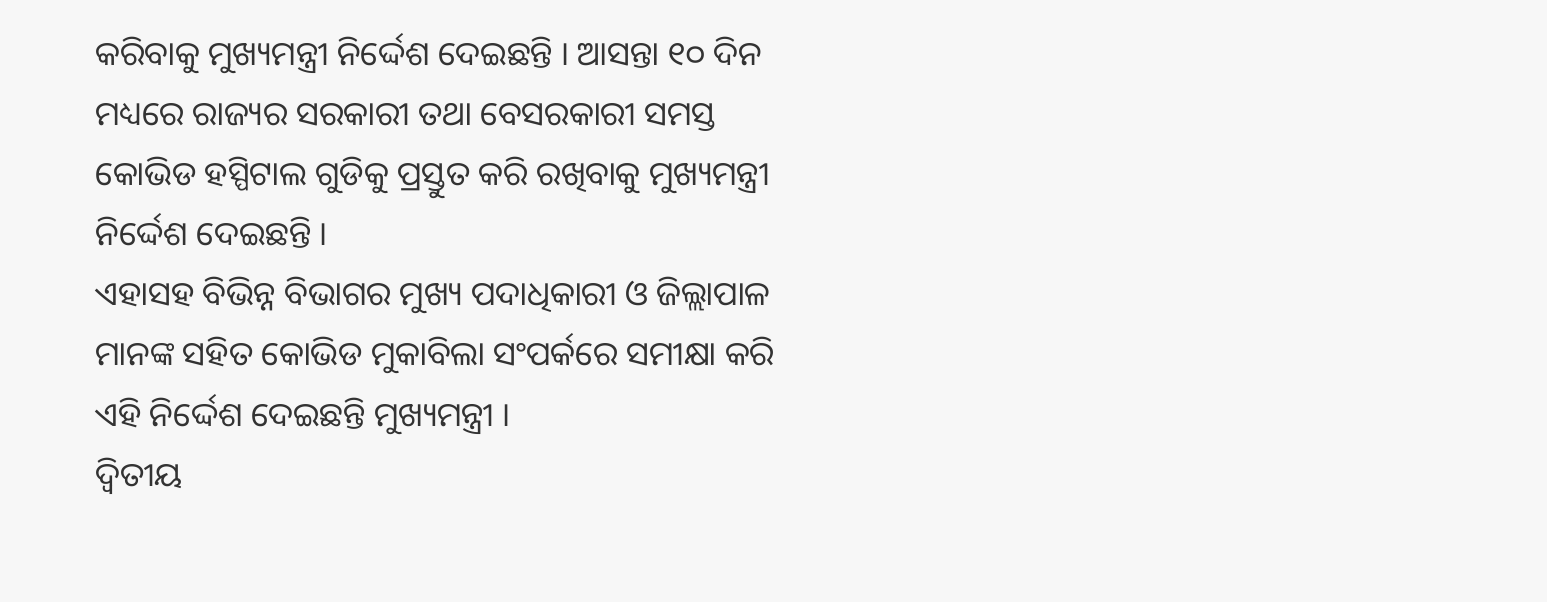କରିବାକୁ ମୁଖ୍ୟମନ୍ତ୍ରୀ ନିର୍ଦ୍ଦେଶ ଦେଇଛନ୍ତି । ଆସନ୍ତା ୧୦ ଦିନ ମଧ୍ୟରେ ରାଜ୍ୟର ସରକାରୀ ତଥା ବେସରକାରୀ ସମସ୍ତ କୋଭିଡ ହସ୍ପିଟାଲ ଗୁଡିକୁ ପ୍ରସ୍ତୁତ କରି ରଖିବାକୁ ମୁଖ୍ୟମନ୍ତ୍ରୀ ନିର୍ଦ୍ଦେଶ ଦେଇଛନ୍ତି ।
ଏହାସହ ବିଭିନ୍ନ ବିଭାଗର ମୁଖ୍ୟ ପଦାଧିକାରୀ ଓ ଜିଲ୍ଲାପାଳ ମାନଙ୍କ ସହିତ କୋଭିଡ ମୁକାବିଲା ସଂପର୍କରେ ସମୀକ୍ଷା କରି ଏହି ନିର୍ଦ୍ଦେଶ ଦେଇଛନ୍ତି ମୁଖ୍ୟମନ୍ତ୍ରୀ ।
ଦ୍ବିତୀୟ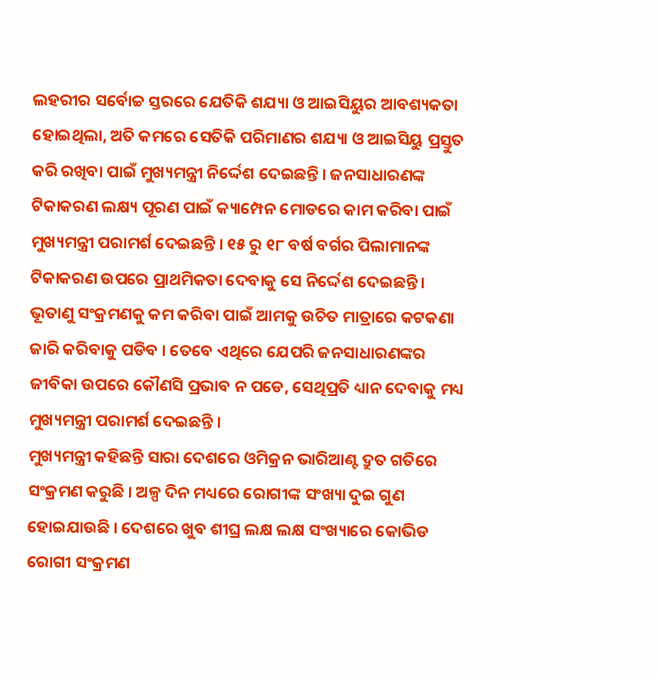ଲହରୀର ସର୍ବୋଚ୍ଚ ସ୍ତରରେ ଯେତିକି ଶଯ୍ୟା ଓ ଆଇସିୟୁର ଆବଶ୍ୟକତା ହୋଇଥିଲା, ଅତି କମରେ ସେତିକି ପରିମାଣର ଶଯ୍ୟା ଓ ଆଇସିୟୁ ପ୍ରସ୍ତୁତ କରି ରଖିବା ପାଇଁ ମୁଖ୍ୟମନ୍ତ୍ରୀ ନିର୍ଦ୍ଦେଶ ଦେଇଛନ୍ତି । ଜନସାଧାରଣଙ୍କ ଟିକାକରଣ ଲକ୍ଷ୍ୟ ପୂରଣ ପାଇଁ କ୍ୟାମ୍ପେନ ମୋଡରେ କାମ କରିବା ପାଇଁ ମୁଖ୍ୟମନ୍ତ୍ରୀ ପରାମର୍ଶ ଦେଇଛନ୍ତି । ୧୫ ରୁ ୧୮ ବର୍ଷ ବର୍ଗର ପିଲାମାନଙ୍କ ଟିକାକରଣ ଉପରେ ପ୍ରାଥମିକତା ଦେବାକୁ ସେ ନିର୍ଦ୍ଦେଶ ଦେଇଛନ୍ତି । ଭୂତାଣୁ ସଂକ୍ରମଣକୁ କମ କରିବା ପାଇଁ ଆମକୁ ଉଚିତ ମାତ୍ରାରେ କଟକଣା ଜାରି କରିବାକୁ ପଡିବ । ତେବେ ଏଥିରେ ଯେପରି ଜନସାଧାରଣଙ୍କର ଜୀବିକା ଉପରେ କୌଣସି ପ୍ରଭାବ ନ ପଡେ, ସେଥିପ୍ରତି ଧ୍ୟାନ ଦେବାକୁ ମଧ୍ୟ ମୁଖ୍ୟମନ୍ତ୍ରୀ ପରାମର୍ଶ ଦେଇଛନ୍ତି ।
ମୁଖ୍ୟମନ୍ତ୍ରୀ କହିଛନ୍ତି ସାରା ଦେଶରେ ଓମିକ୍ରନ ଭାରିଆଣ୍ଟ ଦ୍ରୁତ ଗତିରେ ସଂକ୍ରମଣ କରୁଛି । ଅଳ୍ପ ଦିନ ମଧ୍ୟରେ ରୋଗୀଙ୍କ ସଂଖ୍ୟା ଦୁଇ ଗୁଣ ହୋଇଯାଉଛି । ଦେଶରେ ଖୁବ ଶୀଘ୍ର ଲକ୍ଷ ଲକ୍ଷ ସଂଖ୍ୟାରେ କୋଭିଡ ରୋଗୀ ସଂକ୍ରମଣ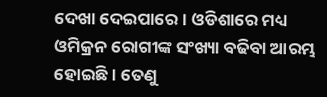ଦେଖା ଦେଇପାରେ । ଓଡିଶାରେ ମଧ୍ୟ ଓମିକ୍ରନ ରୋଗୀଙ୍କ ସଂଖ୍ୟା ବଢିବା ଆରମ୍ଭ ହୋଇଛି । ତେଣୁ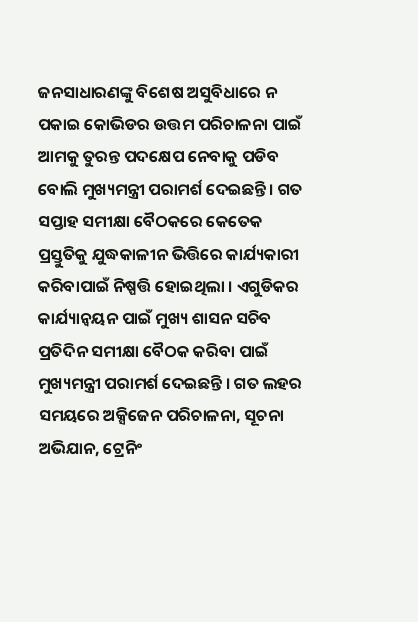ଜନସାଧାରଣଙ୍କୁ ବିଶେଷ ଅସୁବିଧାରେ ନ ପକାଇ କୋଭିଡର ଉତ୍ତମ ପରିଚାଳନା ପାଇଁ ଆମକୁ ତୁରନ୍ତ ପଦକ୍ଷେପ ନେବାକୁ ପଡିବ ବୋଲି ମୁଖ୍ୟମନ୍ତ୍ରୀ ପରାମର୍ଶ ଦେଇଛନ୍ତି । ଗତ ସପ୍ତାହ ସମୀକ୍ଷା ବୈଠକରେ କେତେକ ପ୍ରସ୍ତୁତିକୁ ଯୁଦ୍ଧକାଳୀନ ଭିତ୍ତିରେ କାର୍ଯ୍ୟକାରୀ କରିବାପାଇଁ ନିଷ୍ପତ୍ତି ହୋଇଥିଲା । ଏଗୁଡିକର କାର୍ଯ୍ୟାନ୍ବୟନ ପାଇଁ ମୁଖ୍ୟ ଶାସନ ସଚିବ ପ୍ରତିଦିନ ସମୀକ୍ଷା ବୈଠକ କରିବା ପାଇଁ ମୁଖ୍ୟମନ୍ତ୍ରୀ ପରାମର୍ଶ ଦେଇଛନ୍ତି । ଗତ ଲହର ସମୟରେ ଅକ୍ସିଜେନ ପରିଚାଳନା, ସୂଚନା ଅଭିଯାନ, ଟ୍ରେନିଂ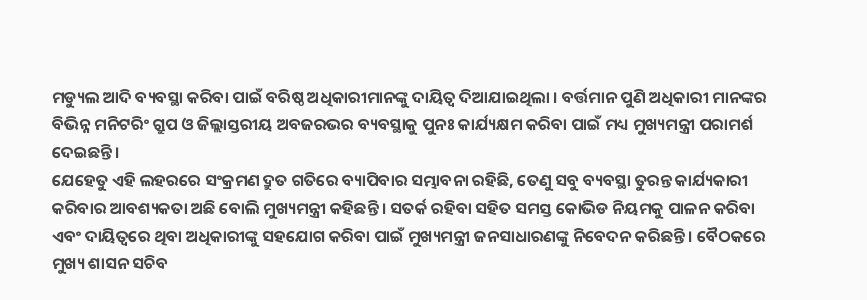ମଡ୍ୟୁଲ ଆଦି ବ୍ୟବସ୍ଥା କରିବା ପାଇଁ ବରିଷ୍ଠ ଅଧିକାରୀମାନଙ୍କୁ ଦାୟିତ୍ବ ଦିଆଯାଇଥିଲା । ବର୍ତ୍ତମାନ ପୁଣି ଅଧିକାରୀ ମାନଙ୍କର ବିଭିନ୍ନ ମନିଟରିଂ ଗ୍ରୁପ ଓ ଜିଲ୍ଲାସ୍ତରୀୟ ଅବଜରଭର ବ୍ୟବସ୍ଥାକୁ ପୁନଃ କାର୍ଯ୍ୟକ୍ଷମ କରିବା ପାଇଁ ମଧ୍ୟ ମୁଖ୍ୟମନ୍ତ୍ରୀ ପରାମର୍ଶ ଦେଇଛନ୍ତି ।
ଯେହେତୁ ଏହି ଲହରରେ ସଂକ୍ରମଣ ଦ୍ରୁତ ଗତିରେ ବ୍ୟାପିବାର ସମ୍ଭାବନା ରହିଛି, ତେଣୁ ସବୁ ବ୍ୟବସ୍ଥା ତୁରନ୍ତ କାର୍ଯ୍ୟକାରୀ କରିବାର ଆବଶ୍ୟକତା ଅଛି ବୋଲି ମୁଖ୍ୟମନ୍ତ୍ରୀ କହିଛନ୍ତି । ସତର୍କ ରହିବା ସହିତ ସମସ୍ତ କୋଭିଡ ନିୟମକୁ ପାଳନ କରିବା ଏବଂ ଦାୟିତ୍ବରେ ଥିବା ଅଧିକାରୀଙ୍କୁ ସହଯୋଗ କରିବା ପାଇଁ ମୁଖ୍ୟମନ୍ତ୍ରୀ ଜନସାଧାରଣଙ୍କୁ ନିବେଦନ କରିଛନ୍ତି । ବୈଠକରେ ମୁଖ୍ୟ ଶାସନ ସଚିବ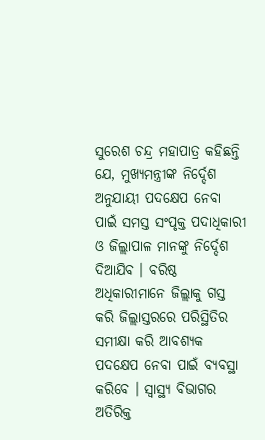ସୁରେଶ ଚନ୍ଦ୍ର ମହାପାତ୍ର କହିଛନ୍ତି ଯେ, ମୁଖ୍ୟମନ୍ତ୍ରୀଙ୍କ ନିର୍ଦ୍ଦେଶ ଅନୁଯାୟୀ ପଦକ୍ଷେପ ନେବା ପାଇଁ ସମସ୍ତ ସଂପୃକ୍ତ ପଦାଧିକାରୀ ଓ ଜିଲ୍ଲାପାଳ ମାନଙ୍କୁ ନିର୍ଦ୍ଦେଶ ଦିଆଯିବ । ବରିଷ୍ଠ ଅଧିକାରୀମାନେ ଜିଲ୍ଲାକୁ ଗସ୍ତ କରି ଜିଲ୍ଲାସ୍ତରରେ ପରିସ୍ଥିତିର ସମୀକ୍ଷା କରି ଆବଶ୍ୟକ ପଦକ୍ଷେପ ନେବା ପାଇଁ ବ୍ୟବସ୍ଥା କରିବେ । ସ୍ବାସ୍ଥ୍ୟ ବିଭାଗର ଅତିରିକ୍ତ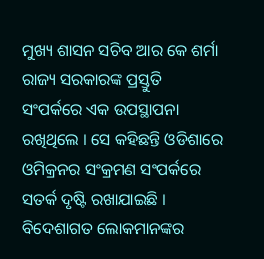ମୁଖ୍ୟ ଶାସନ ସଚିବ ଆର କେ ଶର୍ମା ରାଜ୍ୟ ସରକାରଙ୍କ ପ୍ରସ୍ତୁତି ସଂପର୍କରେ ଏକ ଉପସ୍ଥାପନା ରଖିଥିଲେ । ସେ କହିଛନ୍ତି ଓଡିଶାରେ ଓମିକ୍ରନର ସଂକ୍ରମଣ ସଂପର୍କରେ ସତର୍କ ଦୃଷ୍ଟି ରଖାଯାଇଛି । ବିଦେଶାଗତ ଲୋକମାନଙ୍କର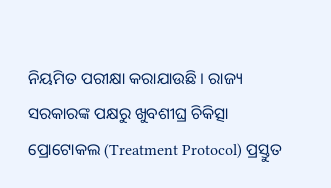ନିୟମିତ ପରୀକ୍ଷା କରାଯାଉଛି । ରାଜ୍ୟ ସରକାରଙ୍କ ପକ୍ଷରୁ ଖୁବଶୀଘ୍ର ଚିକିତ୍ସା ପ୍ରୋଟୋକଲ (Treatment Protocol) ପ୍ରସ୍ତୁତ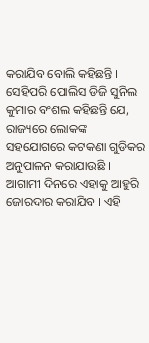କରାଯିବ ବୋଲି କହିଛନ୍ତି ।
ସେହିପରି ପୋଲିସ ଡିଜି ସୁନିଲ କୁମାର ବଂଶଲ କହିଛନ୍ତି ଯେ, ରାଜ୍ୟରେ ଲୋକଙ୍କ ସହଯୋଗରେ କଟକଣା ଗୁଡିକର ଅନୁପାଳନ କରାଯାଉଛି । ଆଗାମୀ ଦିନରେ ଏହାକୁ ଆହୁରି ଜୋରଦାର କରାଯିବ । ଏହି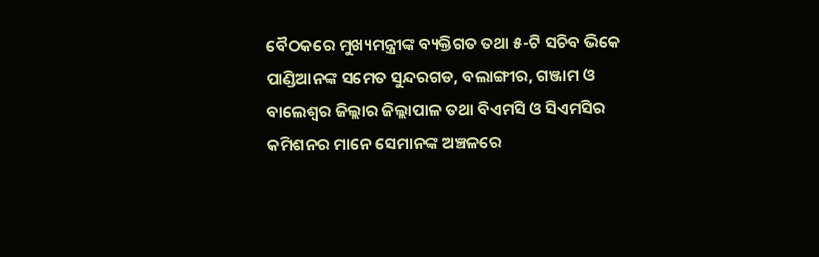ବୈଠକରେ ମୁଖ୍ୟମନ୍ତ୍ରୀଙ୍କ ବ୍ୟକ୍ତିଗତ ତଥା ୫-ଟି ସଚିବ ଭିକେ ପାଣ୍ଡିଆନଙ୍କ ସମେତ ସୁନ୍ଦରଗଡ, ବଲାଙ୍ଗୀର, ଗଞ୍ଜାମ ଓ ବାଲେଶ୍ବର ଜିଲ୍ଲାର ଜିଲ୍ଲାପାଳ ତଥା ବିଏମସି ଓ ସିଏମସିର କମିଶନର ମାନେ ସେମାନଙ୍କ ଅଞ୍ଚଳରେ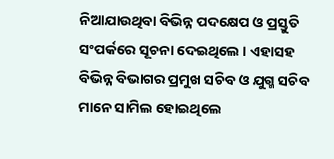ନିଆଯାଉଥିବା ବିଭିନ୍ନ ପଦକ୍ଷେପ ଓ ପ୍ରସ୍ତୁତି ସଂପର୍କରେ ସୂଚନା ଦେଇଥିଲେ । ଏହାସହ ବିଭିନ୍ନ ବିଭାଗର ପ୍ରମୁଖ ସଚିବ ଓ ଯୁଗ୍ମ ସଚିବ ମାନେ ସାମିଲ ହୋଇଥିଲେ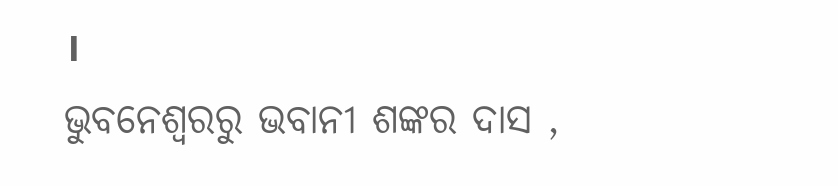।
ଭୁବନେଶ୍ବରରୁ ଭବାନୀ ଶଙ୍କର ଦାସ ,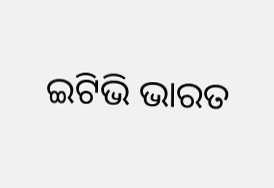ଇଟିଭି ଭାରତ